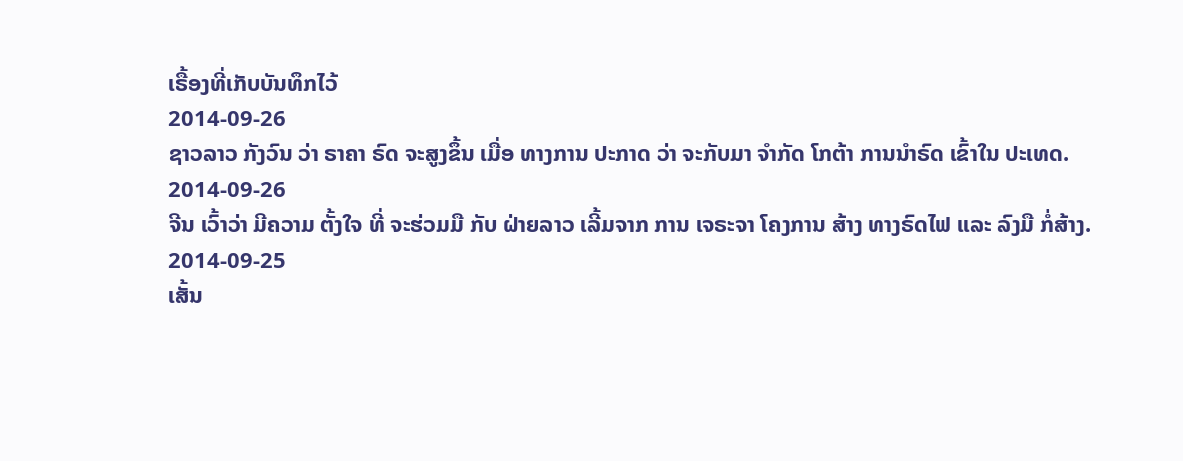ເຣື້ອງທີ່ເກັບບັນທຶກໄວ້
2014-09-26
ຊາວລາວ ກັງວົນ ວ່າ ຣາຄາ ຣົດ ຈະສູງຂຶ້ນ ເມື່ອ ທາງການ ປະກາດ ວ່າ ຈະກັບມາ ຈຳກັດ ໂກຕ້າ ການນຳຣົດ ເຂົ້າໃນ ປະເທດ.
2014-09-26
ຈີນ ເວົ້າວ່າ ມີຄວາມ ຕັ້ງໃຈ ທີ່ ຈະຮ່ວມມື ກັບ ຝ່າຍລາວ ເລີ້ມຈາກ ການ ເຈຣະຈາ ໂຄງການ ສ້າງ ທາງຣົດໄຟ ແລະ ລົງມື ກໍ່ສ້າງ.
2014-09-25
ເສັ້ນ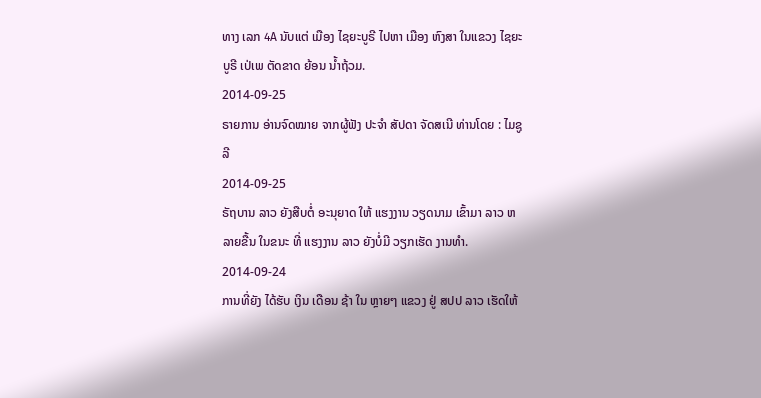ທາງ ເລກ 4A ນັບແຕ່ ເມືອງ ໄຊຍະບູຣີ ໄປຫາ ເມືອງ ຫົງສາ ໃນແຂວງ ໄຊຍະບູຣີ ເປ່ເພ ຕັດຂາດ ຍ້ອນ ນໍ້າຖ້ວມ.
2014-09-25
ຣາຍການ ອ່ານຈົດໝາຍ ຈາກຜູ້ຟັງ ປະຈຳ ສັປດາ ຈັດສເນີ ທ່ານໂດຍ : ໄມຊູລີ
2014-09-25
ຣັຖບານ ລາວ ຍັງສືບຕໍ່ ອະນຸຍາດ ໃຫ້ ແຮງງານ ວຽດນາມ ເຂົ້າມາ ລາວ ຫລາຍຂື້ນ ໃນຂນະ ທີ່ ແຮງງານ ລາວ ຍັງບໍ່ມີ ວຽກເຮັດ ງານທຳ.
2014-09-24
ການທີ່ຍັງ ໄດ້ຮັບ ເງິນ ເດືອນ ຊ້າ ໃນ ຫຼາຍໆ ແຂວງ ຢູ່ ສປປ ລາວ ເຮັດໃຫ້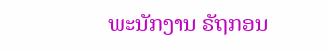ພະນັກງານ ຣັຖກອນ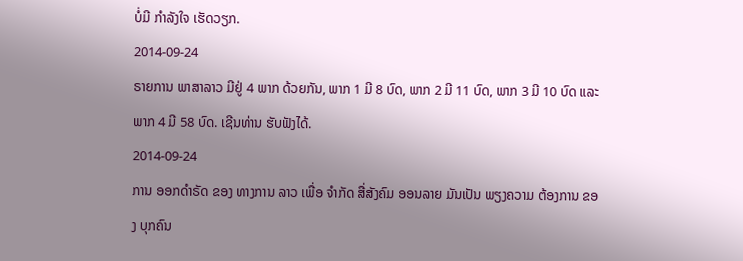ບໍ່ມີ ກຳລັງໃຈ ເຮັດວຽກ.
2014-09-24
ຣາຍການ ພາສາລາວ ມີຢູ່ 4 ພາກ ດ້ວຍກັນ, ພາກ 1 ມີ 8 ບົດ, ພາກ 2 ມີ 11 ບົດ, ພາກ 3 ມີ 10 ບົດ ແລະ ພາກ 4 ມີ 58 ບົດ. ເຊີນທ່ານ ຮັບຟັງໄດ້.
2014-09-24
ການ ອອກດຳຣັດ ຂອງ ທາງການ ລາວ ເພື່ອ ຈຳກັດ ສື່ສັງຄົມ ອອນລາຍ ມັນເປັນ ພຽງຄວາມ ຕ້ອງການ ຂອງ ບຸກຄົນ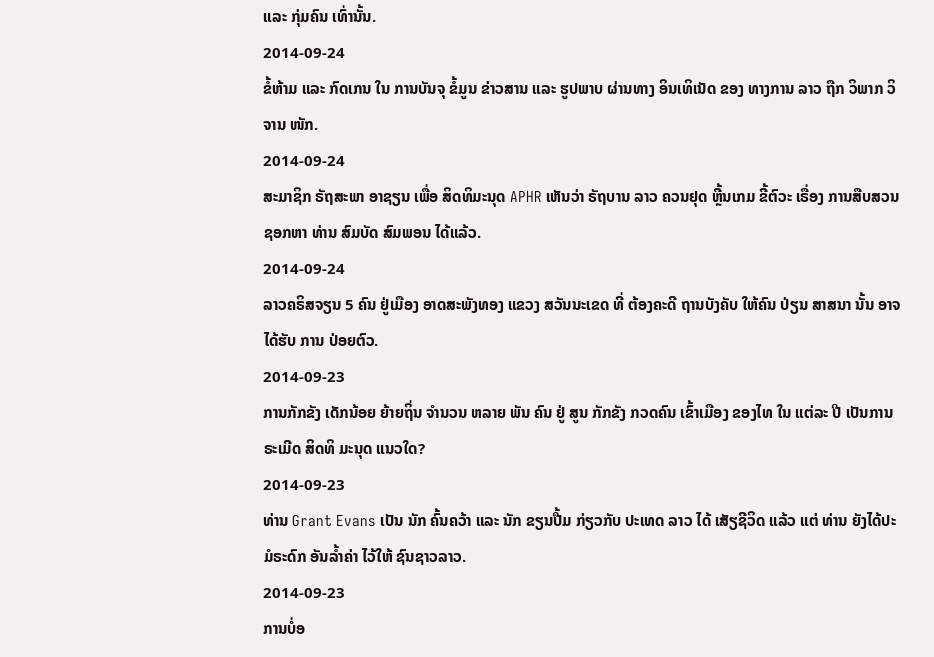ແລະ ກຸ່ມຄົນ ເທົ່ານັ້ນ.
2014-09-24
ຂໍ້ຫ້າມ ແລະ ກົດເກນ ໃນ ການບັນຈຸ ຂໍ້ມູນ ຂ່າວສານ ແລະ ຮູປພາບ ຜ່ານທາງ ອິນເທິເນັດ ຂອງ ທາງການ ລາວ ຖືກ ວິພາກ ວິຈານ ໜັກ.
2014-09-24
ສະມາຊິກ ຣັຖສະພາ ອາຊຽນ ເພື່ອ ສິດທິມະນຸດ APHR ເຫັນວ່າ ຣັຖບານ ລາວ ຄວນຢຸດ ຫຼີ້ນເກມ ຂີ້ຕົວະ ເຣື່ອງ ການສືບສວນ ຊອກຫາ ທ່ານ ສົມບັດ ສົມພອນ ໄດ້ແລ້ວ.
2014-09-24
ລາວຄຣິສຈຽນ 5 ຄົນ ຢູ່ເມືອງ ອາດສະພັງທອງ ແຂວງ ສວັນນະເຂດ ທີ່ ຕ້ອງຄະດີ ຖານບັງຄັບ ໃຫ້ຄົນ ປ່ຽນ ສາສນາ ນັ້ນ ອາຈໄດ້ຮັບ ການ ປ່ອຍຕົວ.
2014-09-23
ການກັກຂັງ ເດັກນ້ອຍ ຍ້າຍຖິ່ນ ຈໍານວນ ຫລາຍ ພັນ ຄົນ ຢູ່ ສູນ ກັກຂັງ ກວດຄົນ ເຂົ້າເມືອງ ຂອງໄທ ໃນ ແຕ່ລະ ປີ ເປັນການ ຣະເມີດ ສິດທິ ມະນຸດ ແນວໃດ?
2014-09-23
ທ່ານ Grant Evans ເປັນ ນັກ ຄົ້ນຄວ້າ ແລະ ນັກ ຂຽນປື້ມ ກ່ຽວກັບ ປະເທດ ລາວ ໄດ້ ເສັຽຊີວິດ ແລ້ວ ແຕ່ ທ່ານ ຍັງໄດ້ປະ ມໍຣະດົກ ອັນລ້ຳຄ່າ ໄວ້ໃຫ້ ຊົນຊາວລາວ.
2014-09-23
ການບໍ່ອ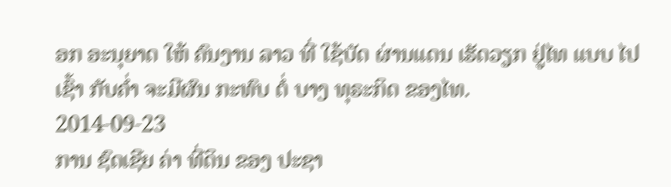ອກ ອະນຸຍາດ ໃຫ້ ຄົນງານ ລາວ ທີ່ ໃຊ້ບັດ ຜ່ານແດນ ເຮັດວຽກ ຢູ່ໄທ ແບບ ໄປເຊົ້າ ກັບຄໍ່າ ຈະມີຜົນ ກະທົບ ຕໍ່ ບາງ ທຸຣະກິດ ຂອງໄທ.
2014-09-23
ການ ຊົດເຊີຍ ຄ່າ ທີ່ດິນ ຂອງ ປະຊາ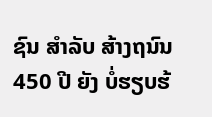ຊົນ ສໍາລັບ ສ້າງຖນົນ 450 ປີ ຍັງ ບໍ່ຮຽບຮ້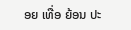ອຍ ເທື່ອ ຍ້ອນ ປະ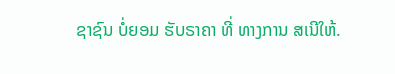ຊາຊົນ ບໍ່ຍອມ ຮັບຣາຄາ ທີ່ ທາງການ ສເນີໃຫ້.